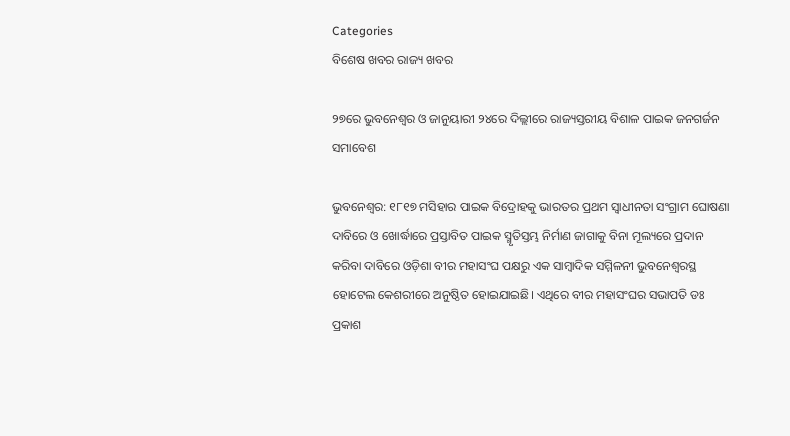Categories
ବିଶେଷ ଖବର ରାଜ୍ୟ ଖବର

୨୭ରେ ଭୁବନେଶ୍ୱର ଓ ଜାନୁୟାରୀ ୨୪ରେ ଦିଲ୍ଲୀରେ ରାଜ୍ୟସ୍ତରୀୟ ବିଶାଳ ପାଇକ ଜନଗର୍ଜନ ସମାବେଶ

ଭୁବନେଶ୍ୱର: ୧୮୧୭ ମସିହାର ପାଇକ ବିଦ୍ରୋହକୁ ଭାରତର ପ୍ରଥମ ସ୍ୱାଧୀନତା ସଂଗ୍ରାମ ଘୋଷଣା ଦାବିରେ ଓ ଖୋର୍ଦ୍ଧାରେ ପ୍ରସ୍ତାବିତ ପାଇକ ସ୍ମୃତିସ୍ତମ୍ଭ ନିର୍ମାଣ ଜାଗାକୁ ବିନା ମୂଲ୍ୟରେ ପ୍ରଦାନ କରିବା ଦାବିରେ ଓଡ଼ିଶା ବୀର ମହାସଂଘ ପକ୍ଷରୁ ଏକ ସାମ୍ବାଦିକ ସମ୍ମିଳନୀ ଭୁବନେଶ୍ୱରସ୍ଥ ହୋଟେଲ କେଶରୀରେ ଅନୁଷ୍ଠିତ ହୋଇଯାଇଛି। ଏଥିରେ ବୀର ମହାସଂଘର ସଭାପତି ଡଃ ପ୍ରକାଶ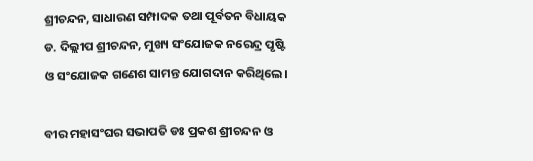ଶ୍ରୀଚନ୍ଦନ, ସାଧାରଣ ସମ୍ପାଦକ ତଥା ପୂର୍ବତନ ବିଧାୟକ ଡ. ଦିଲ୍ଲୀପ ଶ୍ରୀଚନ୍ଦନ, ମୁଖ୍ୟ ସଂଯୋଜକ ନରେନ୍ଦ୍ର ପୃଷ୍ଟି ଓ ସଂଯୋଜକ ଗଣେଶ ସାମନ୍ତ ଯୋଗଦାନ କରିଥିଲେ।

ବୀର ମହାସଂଘର ସଭାପତି ଡଃ ପ୍ରକଶ ଶ୍ରୀଚନ୍ଦନ ଓ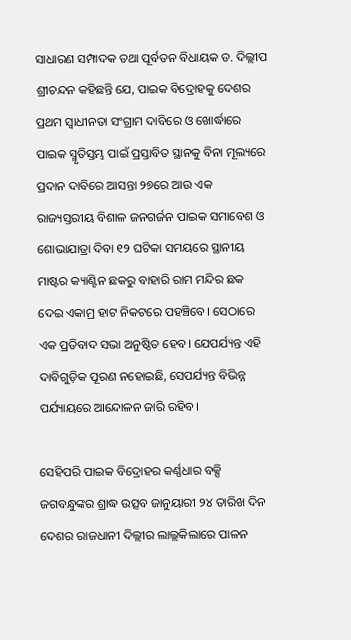ସାଧାରଣ ସମ୍ପାଦକ ତଥା ପୂର୍ବତନ ବିଧାୟକ ଡ. ଦିଲ୍ଲୀପ ଶ୍ରୀଚନ୍ଦନ କହିଛନ୍ତି ଯେ, ପାଇକ ବିଦ୍ରୋହକୁ ଦେଶର ପ୍ରଥମ ସ୍ୱାଧୀନତା ସଂଗ୍ରାମ ଦାବିରେ ଓ ଖୋର୍ଦ୍ଧାରେ ପାଇକ ସ୍ମୃତିସ୍ତମ୍ଭ ପାଇଁ ପ୍ରସ୍ତାବିତ ସ୍ଥାନକୁ ବିନା ମୂଲ୍ୟରେ ପ୍ରଦାନ ଦାବିରେ ଆସନ୍ତା ୨୭ରେ ଆଉ ଏକ ରାଜ୍ୟସ୍ତରୀୟ ବିଶାଳ ଜନଗର୍ଜନ ପାଇକ ସମାବେଶ ଓ ଶୋଭାଯାତ୍ରା ଦିବା ୧୨ ଘଟିକା ସମୟରେ ସ୍ଥାନୀୟ ମାଷ୍ଟର କ୍ୟାଣ୍ଟିନ ଛକରୁ ବାହାରି ରାମ ମନ୍ଦିର ଛକ ଦେଇ ଏକାମ୍ର ହାଟ ନିକଟରେ ପହଞ୍ଚିବେ। ସେଠାରେ ଏକ ପ୍ରତିବାଦ ସଭା ଅନୁଷ୍ଠିତ ହେବ। ଯେପର୍ଯ୍ୟନ୍ତ ଏହି ଦାବିଗୁଡ଼ିକ ପୂରଣ ନହୋଇଛି, ସେପର୍ଯ୍ୟନ୍ତ ବିଭିନ୍ନ ପର୍ଯ୍ୟାୟରେ ଆନ୍ଦୋଳନ ଜାରି ରହିବ।

ସେହିପରି ପାଇକ ବିଦ୍ରୋହର କର୍ଣ୍ଣଧାର ବକ୍ସି ଜଗବନ୍ଧୁଙ୍କର ଶ୍ରାଦ୍ଧ ଉତ୍ସବ ଜାନୁୟାରୀ ୨୪ ତାରିଖ ଦିନ ଦେଶର ରାଜଧାନୀ ଦିଲ୍ଲୀର ଲାଲ୍ଲକିଲାରେ ପାଳନ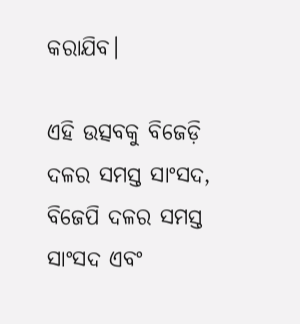କରାଯିବ।

ଏହି ଉତ୍ସବକୁ ବିଜେଡ଼ି ଦଳର ସମସ୍ତ ସାଂସଦ, ବିଜେପି ଦଳର ସମସ୍ତ ସାଂସଦ ଏବଂ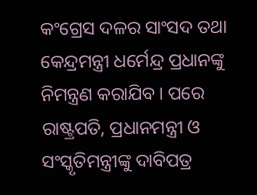କଂଗ୍ରେସ ଦଳର ସାଂସଦ ତଥା କେନ୍ଦ୍ରମନ୍ତ୍ରୀ ଧର୍ମେନ୍ଦ୍ର ପ୍ରଧାନଙ୍କୁ ନିମନ୍ତ୍ରଣ କରାଯିବ। ପରେ ରାଷ୍ଟ୍ରପତି, ପ୍ରଧାନମନ୍ତ୍ରୀ ଓ ସଂସ୍କୃତିମନ୍ତ୍ରୀଙ୍କୁ ଦାବିପତ୍ର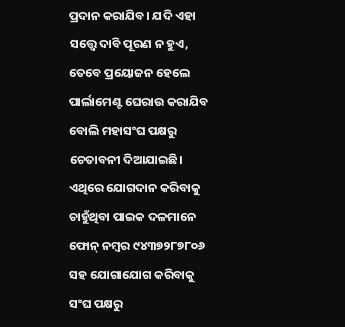ପ୍ରଦାନ କରାଯିବ। ଯଦି ଏହା ସତ୍ତ୍ୱେ ଦାବି ପୂରଣ ନ ହୁଏ, ତେବେ ପ୍ରୟୋଜନ ହେଲେ ପାର୍ଲାମେଣ୍ଟ ଘେରାଉ କରାଯିବ ବୋଲି ମହାସଂଘ ପକ୍ଷରୁ ଚେତାବନୀ ଦିଆଯାଇଛି। ଏଥିରେ ଯୋଗଦାନ କରିବାକୁ ଚାହୁଁଥିବା ପାଇକ ଦଳମାନେ ଫୋନ୍ ନମ୍ବର ୯୪୩୭୨୮୭୮୦୬ ସହ ଯୋଗାଯୋଗ କରିବାକୁ ସଂଘ ପକ୍ଷରୁ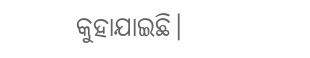କୁହାଯାଇଛି।